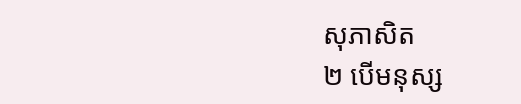សុភាសិត
២ បើមនុស្ស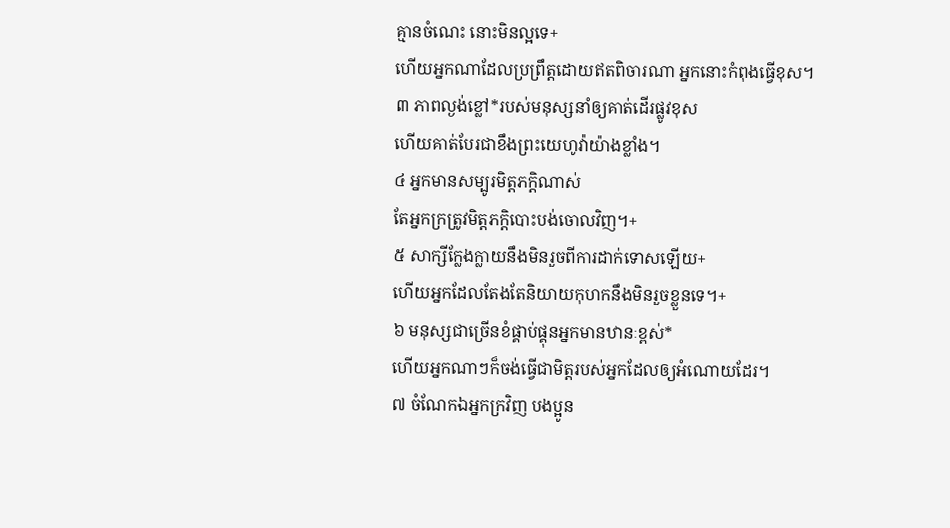គ្មានចំណេះ នោះមិនល្អទេ+
ហើយអ្នកណាដែលប្រព្រឹត្តដោយឥតពិចារណា អ្នកនោះកំពុងធ្វើខុស។
៣ ភាពល្ងង់ខ្លៅ*របស់មនុស្សនាំឲ្យគាត់ដើរផ្លូវខុស
ហើយគាត់បែរជាខឹងព្រះយេហូវ៉ាយ៉ាងខ្លាំង។
៤ អ្នកមានសម្បូរមិត្តភក្ដិណាស់
តែអ្នកក្រត្រូវមិត្តភក្ដិបោះបង់ចោលវិញ។+
៥ សាក្សីក្លែងក្លាយនឹងមិនរួចពីការដាក់ទោសឡើយ+
ហើយអ្នកដែលតែងតែនិយាយកុហកនឹងមិនរួចខ្លួនទេ។+
៦ មនុស្សជាច្រើនខំផ្គាប់ផ្គុនអ្នកមានឋានៈខ្ពស់*
ហើយអ្នកណាៗក៏ចង់ធ្វើជាមិត្តរបស់អ្នកដែលឲ្យអំណោយដែរ។
៧ ចំណែកឯអ្នកក្រវិញ បងប្អូន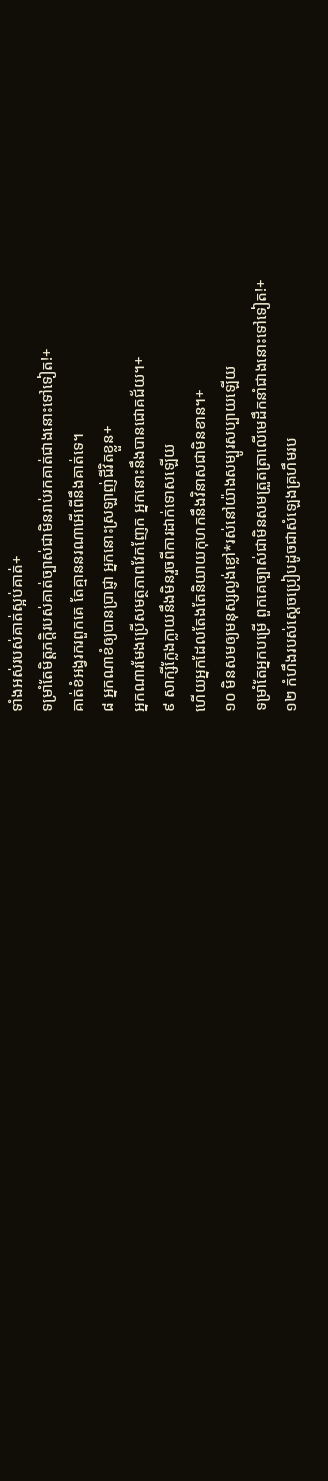ទាំងអស់របស់គាត់ស្អប់គាត់+
ទម្រាំតែមិត្តភក្ដិរបស់គាត់ច្បាស់ជាមិនរាប់រកគាត់ជាងនោះទៅទៀត!+
គាត់ខំអង្វរករពួកគេ តែគ្មាននរណាអើពើនឹងគាត់ទេ។
៨ អ្នកណាខំឲ្យបានប្រាជ្ញា អ្នកនោះស្រឡាញ់ជីវិតខ្លួន+
អ្នកណារមែងប្រើសមត្ថភាពវែកញែក អ្នកនោះនឹងបានជោគជ័យ។+
៩ សាក្សីក្លែងក្លាយនឹងមិនរួចពីការដាក់ទោសឡើយ
ហើយអ្នកដែលតែងតែនិយាយកុហកនឹងវិនាសជាមិនខាន។+
១០ មិនសមឲ្យមនុស្សល្ងង់ខ្លៅ*រស់នៅយ៉ាងសម្បូរសប្បាយឡើយ
ទម្រាំតែអ្នកបម្រើ ពួកគេច្បាស់ជាមិនសមត្រួតត្រាលើមេដឹកនាំជាងនោះទៅទៀត!+
១២ កំហឹងរបស់ស្ដេចប្រៀបដូចជាសំឡេងគ្រហឹមរប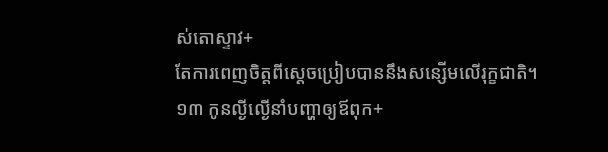ស់តោស្ទាវ+
តែការពេញចិត្តពីស្ដេចប្រៀបបាននឹងសន្សើមលើរុក្ខជាតិ។
១៣ កូនល្ងីល្ងើនាំបញ្ហាឲ្យឪពុក+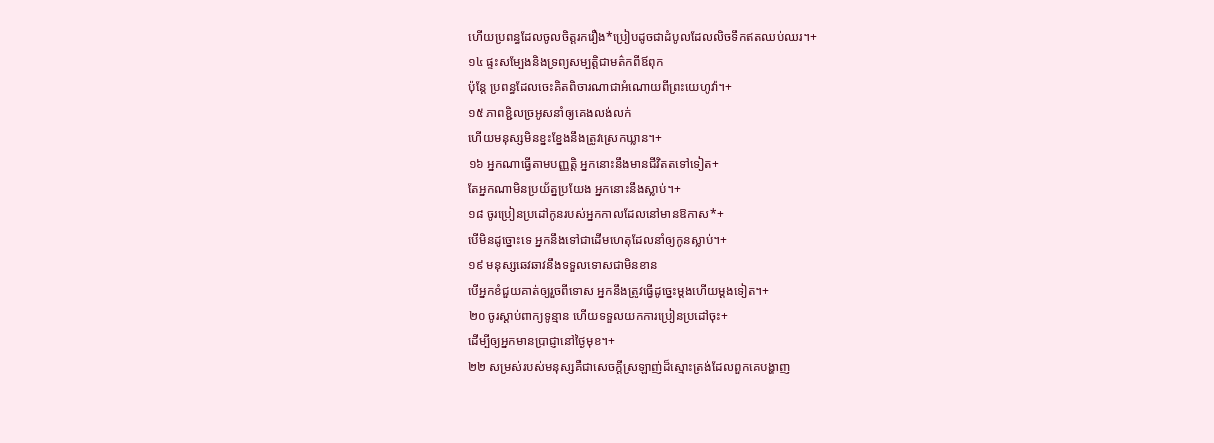ហើយប្រពន្ធដែលចូលចិត្តរករឿង*ប្រៀបដូចជាដំបូលដែលលិចទឹកឥតឈប់ឈរ។+
១៤ ផ្ទះសម្បែងនិងទ្រព្យសម្បត្តិជាមត៌កពីឪពុក
ប៉ុន្តែ ប្រពន្ធដែលចេះគិតពិចារណាជាអំណោយពីព្រះយេហូវ៉ា។+
១៥ ភាពខ្ជិលច្រអូសនាំឲ្យគេងលង់លក់
ហើយមនុស្សមិនខ្នះខ្នែងនឹងត្រូវស្រេកឃ្លាន។+
១៦ អ្នកណាធ្វើតាមបញ្ញត្តិ អ្នកនោះនឹងមានជីវិតតទៅទៀត+
តែអ្នកណាមិនប្រយ័ត្នប្រយែង អ្នកនោះនឹងស្លាប់។+
១៨ ចូរប្រៀនប្រដៅកូនរបស់អ្នកកាលដែលនៅមានឱកាស*+
បើមិនដូច្នោះទេ អ្នកនឹងទៅជាដើមហេតុដែលនាំឲ្យកូនស្លាប់។+
១៩ មនុស្សឆេវឆាវនឹងទទួលទោសជាមិនខាន
បើអ្នកខំជួយគាត់ឲ្យរួចពីទោស អ្នកនឹងត្រូវធ្វើដូច្នេះម្ដងហើយម្ដងទៀត។+
២០ ចូរស្ដាប់ពាក្យទូន្មាន ហើយទទួលយកការប្រៀនប្រដៅចុះ+
ដើម្បីឲ្យអ្នកមានប្រាជ្ញានៅថ្ងៃមុខ។+
២២ សម្រស់របស់មនុស្សគឺជាសេចក្ដីស្រឡាញ់ដ៏ស្មោះត្រង់ដែលពួកគេបង្ហាញ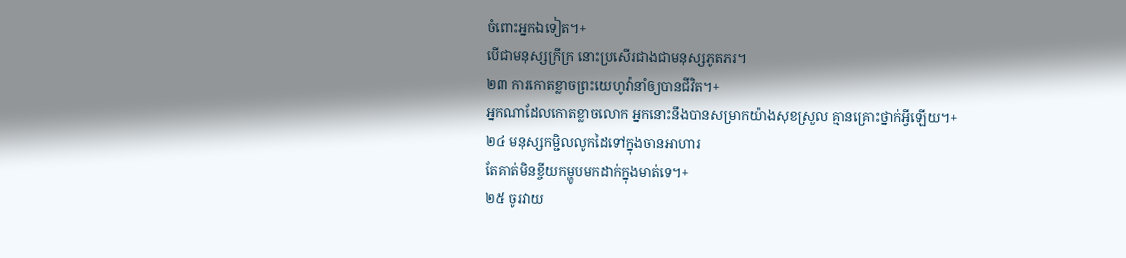ចំពោះអ្នកឯទៀត។+
បើជាមនុស្សក្រីក្រ នោះប្រសើរជាងជាមនុស្សភូតភរ។
២៣ ការកោតខ្លាចព្រះយេហូវ៉ានាំឲ្យបានជីវិត។+
អ្នកណាដែលកោតខ្លាចលោក អ្នកនោះនឹងបានសម្រាកយ៉ាងសុខស្រួល គ្មានគ្រោះថ្នាក់អ្វីឡើយ។+
២៤ មនុស្សកម្ជិលលូកដៃទៅក្នុងចានអាហារ
តែគាត់មិនខ្ចីយកម្ហូបមកដាក់ក្នុងមាត់ទេ។+
២៥ ចូរវាយ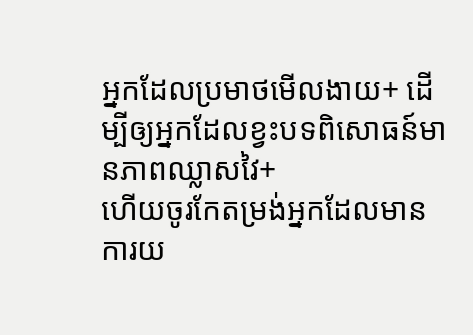អ្នកដែលប្រមាថមើលងាយ+ ដើម្បីឲ្យអ្នកដែលខ្វះបទពិសោធន៍មានភាពឈ្លាសវៃ+
ហើយចូរកែតម្រង់អ្នកដែលមានការយ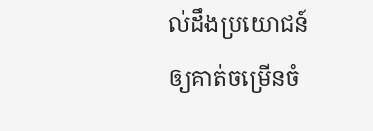ល់ដឹងប្រយោជន៍ឲ្យគាត់ចម្រើនចំ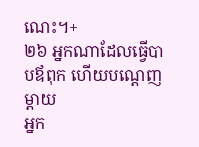ណេះ។+
២៦ អ្នកណាដែលធ្វើបាបឪពុក ហើយបណ្ដេញម្ដាយ
អ្នក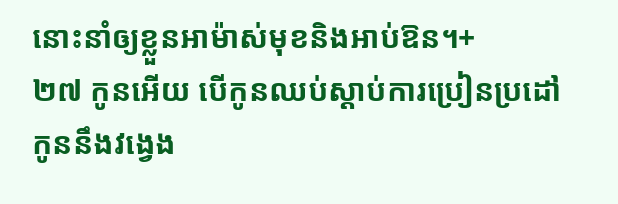នោះនាំឲ្យខ្លួនអាម៉ាស់មុខនិងអាប់ឱន។+
២៧ កូនអើយ បើកូនឈប់ស្ដាប់ការប្រៀនប្រដៅ
កូននឹងវង្វេង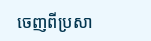ចេញពីប្រសា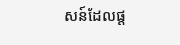សន៍ដែលផ្ដ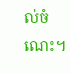ល់ចំណេះ។